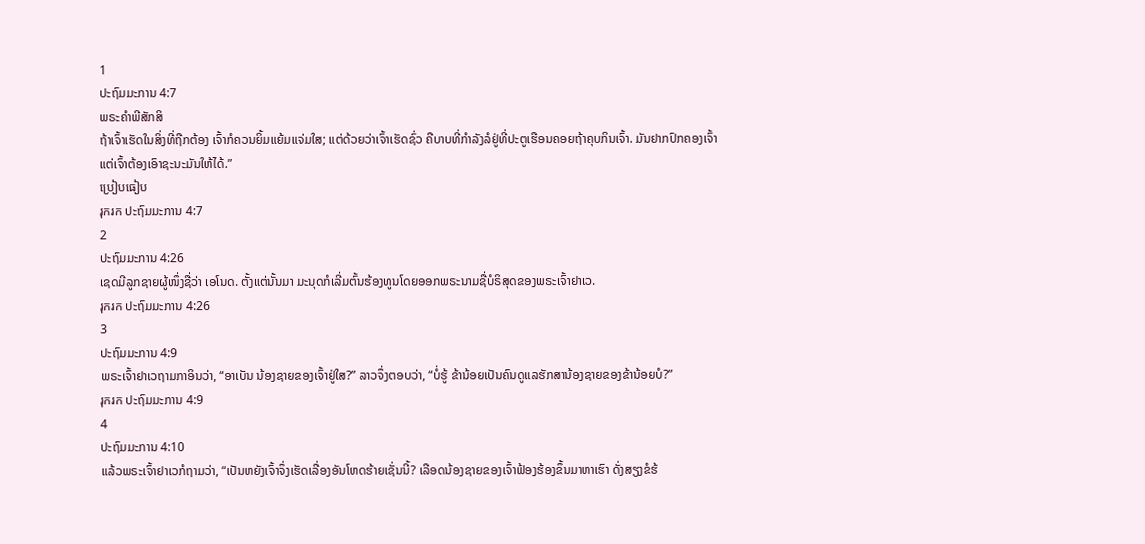1
ປະຖົມມະການ 4:7
ພຣະຄຳພີສັກສິ
ຖ້າເຈົ້າເຮັດໃນສິ່ງທີ່ຖືກຕ້ອງ ເຈົ້າກໍຄວນຍິ້ມແຍ້ມແຈ່ມໃສ; ແຕ່ດ້ວຍວ່າເຈົ້າເຮັດຊົ່ວ ຄືບາບທີ່ກຳລັງລໍຢູ່ທີ່ປະຕູເຮືອນຄອຍຖ້າຄຸບກິນເຈົ້າ. ມັນຢາກປົກຄອງເຈົ້າ ແຕ່ເຈົ້າຕ້ອງເອົາຊະນະມັນໃຫ້ໄດ້.”
ប្រៀបធៀប
រុករក ປະຖົມມະການ 4:7
2
ປະຖົມມະການ 4:26
ເຊດມີລູກຊາຍຜູ້ໜຶ່ງຊື່ວ່າ ເອໂນດ. ຕັ້ງແຕ່ນັ້ນມາ ມະນຸດກໍເລີ່ມຕົ້ນຮ້ອງທູນໂດຍອອກພຣະນາມຊື່ບໍຣິສຸດຂອງພຣະເຈົ້າຢາເວ.
រុករក ປະຖົມມະການ 4:26
3
ປະຖົມມະການ 4:9
ພຣະເຈົ້າຢາເວຖາມກາອິນວ່າ, “ອາເບັນ ນ້ອງຊາຍຂອງເຈົ້າຢູ່ໃສ?” ລາວຈຶ່ງຕອບວ່າ, “ບໍ່ຮູ້ ຂ້ານ້ອຍເປັນຄົນດູແລຮັກສານ້ອງຊາຍຂອງຂ້ານ້ອຍບໍ?”
រុករក ປະຖົມມະການ 4:9
4
ປະຖົມມະການ 4:10
ແລ້ວພຣະເຈົ້າຢາເວກໍຖາມວ່າ, “ເປັນຫຍັງເຈົ້າຈຶ່ງເຮັດເລື່ອງອັນໂຫດຮ້າຍເຊັ່ນນີ້? ເລືອດນ້ອງຊາຍຂອງເຈົ້າຟ້ອງຮ້ອງຂຶ້ນມາຫາເຮົາ ດັ່ງສຽງຂໍຮ້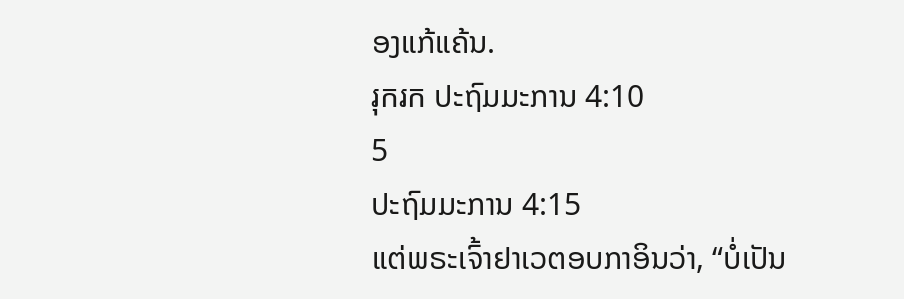ອງແກ້ແຄ້ນ.
រុករក ປະຖົມມະການ 4:10
5
ປະຖົມມະການ 4:15
ແຕ່ພຣະເຈົ້າຢາເວຕອບກາອິນວ່າ, “ບໍ່ເປັນ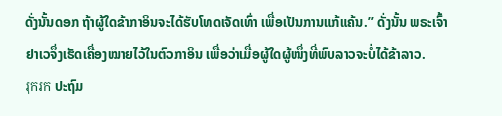ດັ່ງນັ້ນດອກ ຖ້າຜູ້ໃດຂ້າກາອິນຈະໄດ້ຮັບໂທດເຈັດເທົ່າ ເພື່ອເປັນການແກ້ແຄ້ນ.” ດັ່ງນັ້ນ ພຣະເຈົ້າຢາເວຈຶ່ງເຮັດເຄື່ອງໝາຍໄວ້ໃນຕົວກາອິນ ເພື່ອວ່າເມື່ອຜູ້ໃດຜູ້ໜຶ່ງທີ່ພົບລາວຈະບໍ່ໄດ້ຂ້າລາວ.
រុករក ປະຖົມ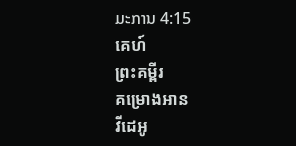ມະການ 4:15
គេហ៍
ព្រះគម្ពីរ
គម្រោងអាន
វីដេអូ